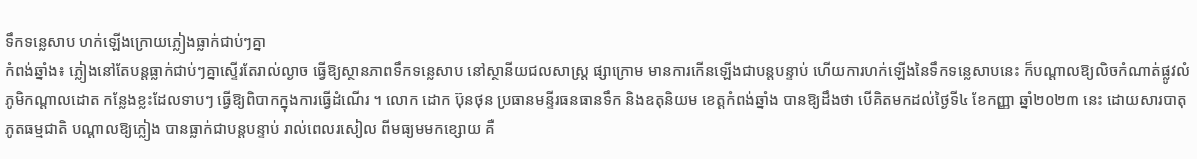ទឹកទន្លេសាប ហក់ឡើងក្រោយភ្លៀងធ្លាក់ជាប់ៗគ្នា
កំពង់ឆ្នាំង៖ ភ្លៀងនៅតែបន្តធ្លាក់ជាប់ៗគ្នាស្ទើរតែរាល់ល្ងាច ធ្វើឱ្យស្ថានភាពទឹកទន្លេសាប នៅស្ថានីយជលសាស្ត្រ ផ្សាក្រោម មានការកើនឡើងជាបន្តបន្ទាប់ ហើយការហក់ឡើងនៃទឹកទន្លេសាបនេះ ក៏បណ្ដាលឱ្យលិចកំណាត់ផ្លូវលំ ភូមិកណ្តាលដោត កន្លែងខ្លះដែលទាបៗ ធ្វើឱ្យពិបាកក្នុងការធ្វើដំណើរ ។ លោក ដោក ប៊ុនថុន ប្រធានមន្ទីរធនធានទឹក និងឧតុនិយម ខេត្តកំពង់ឆ្នាំង បានឱ្យដឹងថា បើគិតមកដល់ថ្ងៃទី៤ ខែកញ្ញា ឆ្នាំ២០២៣ នេះ ដោយសារបាតុភូតធម្មជាតិ បណ្តាលឱ្យភ្លៀង បានធ្លាក់ជាបន្តបន្ទាប់ រាល់ពេលរសៀល ពីមធ្យមមកខ្សោយ គឺ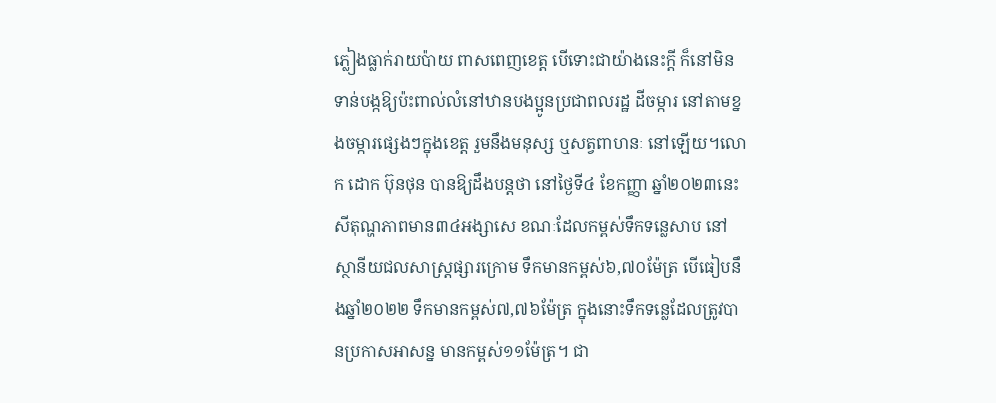ភ្លៀងធ្លាក់រាយប៉ាយ ពាសពេញខេត្ត បើទោះជាយ៉ាងនេះក្ដី ក៏នៅមិនទាន់បង្កឱ្យប៉ះពាល់លំនៅឋានបងប្អូនប្រជាពលរដ្ឋ ដីចម្ការ នៅតាមខ្នងចម្ការផ្សេងៗក្នុងខេត្ត រួមនឹងមនុស្ស ឬសត្វពាហនៈ នៅឡើយ។លោក ដោក ប៊ុនថុន បានឱ្យដឹងបន្តថា នៅថ្ងៃទី៤ ខែកញ្ញា ឆ្នាំ២០២៣នេះ សីតុណ្ហភាពមាន៣៤អង្សាសេ ខណៈដែលកម្ពស់ទឹកទន្លេសាប នៅស្ថានីយជលសាស្ត្រផ្សារក្រោម ទឹកមានកម្ពស់៦,៧០ម៉ែត្រ បើធៀបនឹងឆ្នាំ២០២២ ទឹកមានកម្ពស់៧,៧៦ម៉ែត្រ ក្នុងនោះទឹកទន្លេដែលត្រូវបានប្រកាសអាសន្ន មានកម្ពស់១១ម៉ែត្រ។ ជា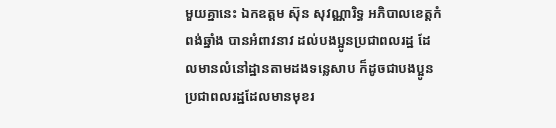មួយគ្នានេះ ឯកឧត្តម ស៊ុន សុវណ្ណារិទ្ធ អភិបាលខេត្តកំពង់ឆ្នាំង បានអំពាវនាវ ដល់បងប្អូនប្រជាពលរដ្ឋ ដែលមានលំនៅដ្ឋានតាមដងទន្លេសាប ក៏ដូចជាបងប្អូនប្រជាពលរដ្ឋដែលមានមុខរ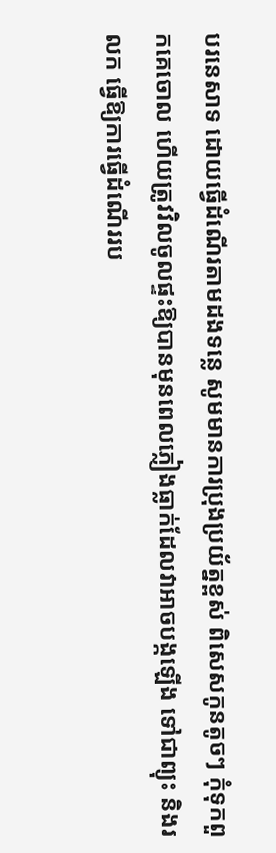បរនេសាទ ដោយធ្វើដំណើរតាមដងទន្លេ សូមមានការប្រុងប្រយ័ត្នខ្ពស់ ពិសេសកូនតូចៗ កុំទុកពួកគេចោល ហើយត្រូវវិលចូលផ្ទះឱ្យបានមុនពេលភ្លៀងធ្លាក់ដែលវាអាចបង្កឡើង ទៅជាព្យុះ និងរលក ធ្វើឱ្យការធ្វើដំណើររប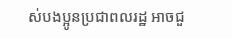ស់បងប្អូនប្រជាពលរដ្ឋ អាចជួ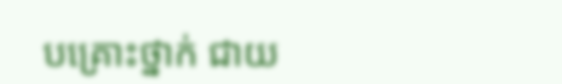បគ្រោះថ្នាក់ ជាយ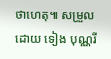ថាហេតុ៕ សម្រួលដោយ ទៀង បុណ្ណរី